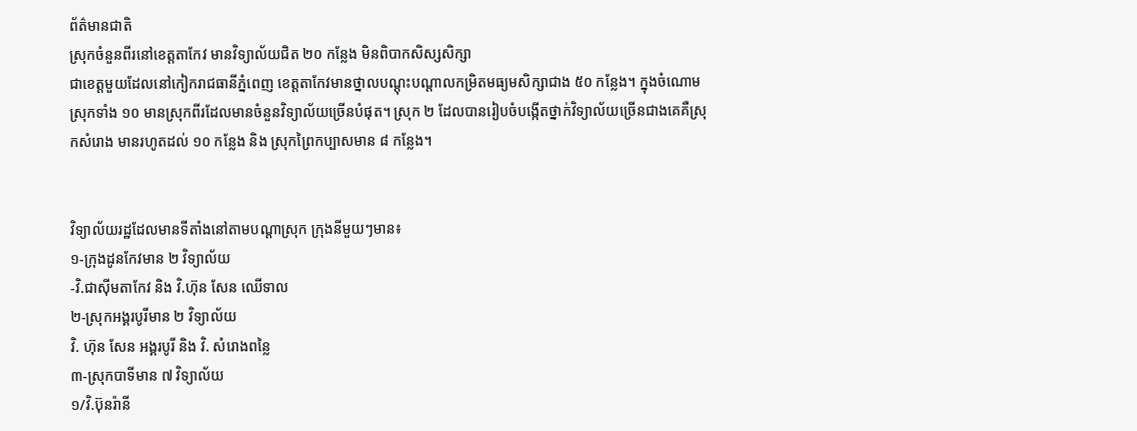ព័ត៌មានជាតិ
ស្រុកចំនួនពីរនៅខេត្តតាកែវ មានវិទ្យាល័យជិត ២០ កន្លែង មិនពិបាកសិស្សសិក្សា
ជាខេត្តមួយដែលនៅកៀករាជធានីភ្នំពេញ ខេត្តតាកែវមានថ្នាលបណ្តុះបណ្តាលកម្រិតមធ្យមសិក្សាជាង ៥០ កន្លែង។ ក្នុងចំណោមស្រុកទាំង ១០ មានស្រុកពីរដែលមានចំនួនវិទ្យាល័យច្រើនបំផុត។ ស្រុក ២ ដែលបានរៀបចំបង្កើតថ្នាក់វិទ្យាល័យច្រើនជាងគេគឺស្រុកសំរោង មានរហូតដល់ ១០ កន្លែង និង ស្រុកព្រៃកប្បាសមាន ៨ កន្លែង។


វិទ្យាល័យរដ្ឋដែលមានទីតាំងនៅតាមបណ្តាស្រុក ក្រុងនីមួយៗមាន៖
១-ក្រុងដូនកែវមាន ២ វិទ្យាល័យ
-វិ.ជាស៊ីមតាកែវ និង វិ.ហ៊ុន សែន ឈើទាល
២-ស្រុកអង្គរបូរីមាន ២ វិទ្យាល័យ
វិ. ហ៊ុន សែន អង្គរបូរី និង វិ. សំរោងពន្លៃ
៣-ស្រុកបាទីមាន ៧ វិទ្យាល័យ
១/វិ.ប៊ុនរ៉ានី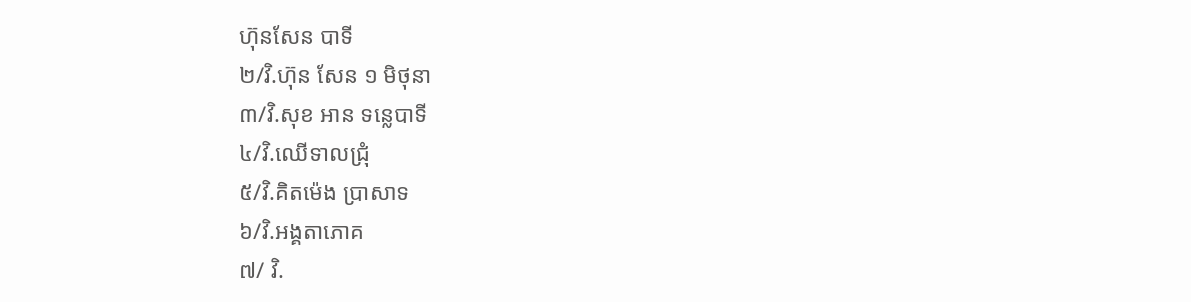ហ៊ុនសែន បាទី
២/វិ.ហ៊ុន សែន ១ មិថុនា
៣/វិ.សុខ អាន ទន្លេបាទី
៤/វិ.ឈើទាលជ្រុំ
៥/វិ.គិតម៉េង ប្រាសាទ
៦/វិ.អង្គតាភោគ
៧/ វិ.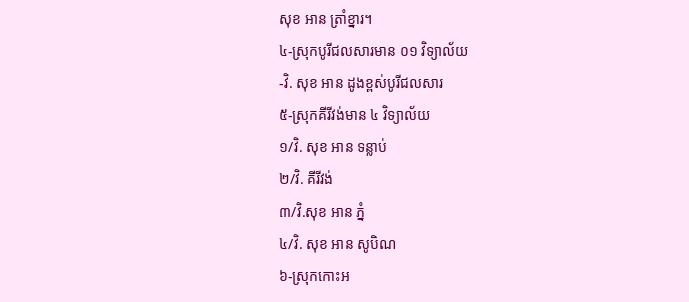សុខ អាន ត្រាំខ្នារ។
៤-ស្រុកបូរីជលសារមាន ០១ វិទ្យាល័យ
-វិ. សុខ អាន ដូងខ្ពស់បូរីជលសារ
៥-ស្រុកគីរីវង់មាន ៤ វិទ្យាល័យ
១/វិ. សុខ អាន ទន្លាប់
២/វិ. គីរីវង់
៣/វិ.សុខ អាន ភ្នំ
៤/វិ. សុខ អាន សូបិណ
៦-ស្រុកកោះអ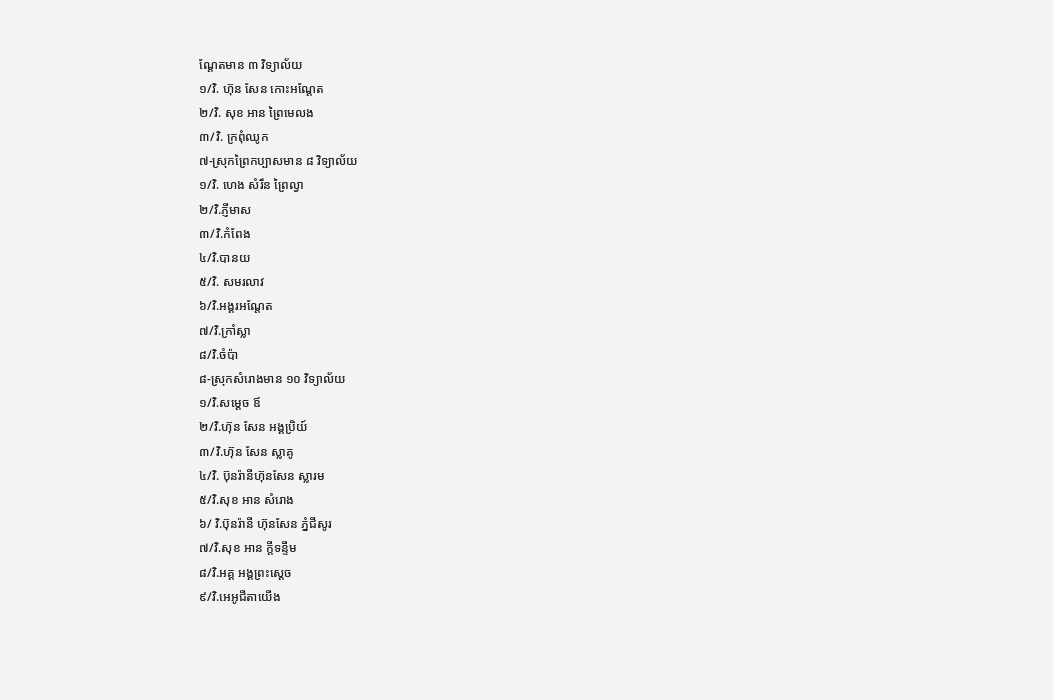ណ្តែតមាន ៣ វិទ្យាល័យ
១/វិ. ហ៊ុន សែន កោះអណ្តែត
២/វិ. សុខ អាន ព្រៃមេលង
៣/វិ. ក្រពុំឈូក
៧-ស្រុកព្រៃកប្បាសមាន ៨ វិទ្យាល័យ
១/វិ. ហេង សំរឹន ព្រៃល្វា
២/វិ.ភ្ញីមាស
៣/វិ.កំពែង
៤/វិ.បានយ
៥/វិ. សមរលាវ
៦/វិ.អង្គរអណ្តែត
៧/វិ.ក្រាំស្លា
៨/វិ.ចំប៉ា
៨-ស្រុកសំរោងមាន ១០ វិទ្យាល័យ
១/វិ.សម្តេច ឪ
២/វិ.ហ៊ុន សែន អង្គប្រិយ៍
៣/វិ.ហ៊ុន សែន ស្លាគូ
៤/វិ. ប៊ុនរ៉ានីហ៊ុនសែន ស្លារម
៥/វិ.សុខ អាន សំរោង
៦/ វិ.ប៊ុនរ៉ានី ហ៊ុនសែន ភ្នំជីសូរ
៧/វិ.សុខ អាន ក្តីទន្ទឹម
៨/វិ.អគ្គ អង្គព្រះស្តេច
៩/វិ.អេអូជីតាយើង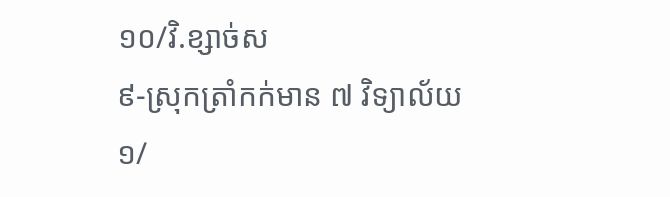១០/វិ.ខ្សាច់ស
៩-ស្រុកត្រាំកក់មាន ៧ វិទ្យាល័យ
១/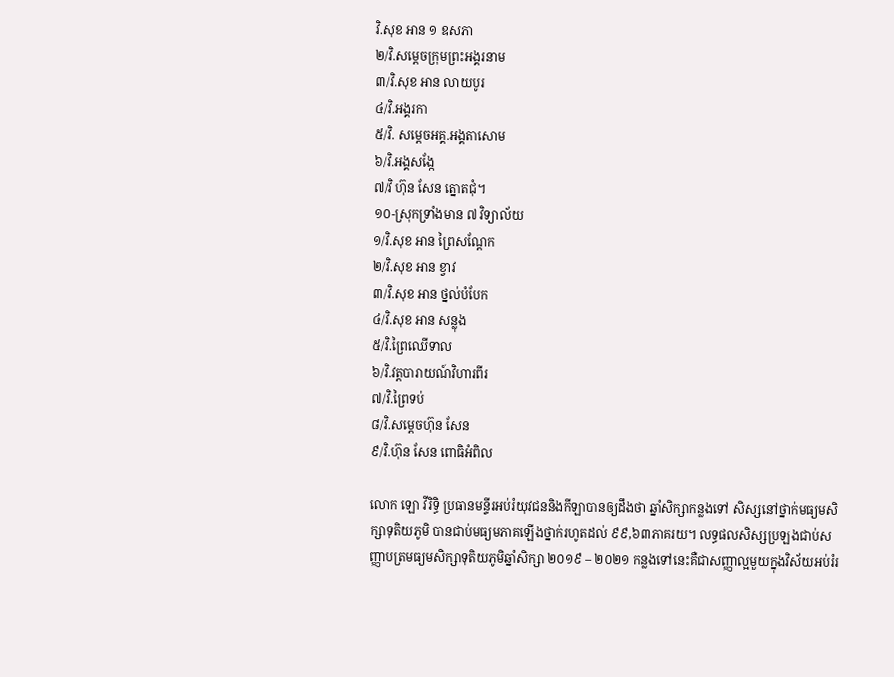វិ.សុខ អាន ១ ឧសភា
២/វិ.សម្តេចក្រុមព្រះអង្គរនាម
៣/វិ.សុខ អាន លាយបូរ
៤/វិ.អង្គរកា
៥/វិ. សម្តេចអគ្គ.អង្គតាសោម
៦/វិ.អង្គសង្កែ
៧/វិ ហ៊ុន សែន ត្នោតជុំ។
១០-ស្រុកទ្រាំងមាន ៧ វិទ្យាល័យ
១/វិ.សុខ អាន ព្រៃសណ្តែក
២/វិ.សុខ អាន ខ្វាវ
៣/វិ.សុខ អាន ថ្នល់បំបែក
៤/វិ.សុខ អាន សន្លុង
៥/វិ.ព្រៃឈើទាល
៦/វិ.វត្តបារាយណ៍វិហារពីរ
៧/វិ.ព្រៃទប់
៨/វិ.សម្តេចហ៊ុន សែន
៩/វិ.ហ៊ុន សែន ពោធិអំពិល

លោក ឡោ វីរិទ្ធិ ប្រធានមន្ទីរអប់រំយុវជននិងកីឡាបានឲ្យដឹងថា ឆ្នាំសិក្សាកន្លងទៅ សិស្សនៅថ្នាក់មធ្យមសិក្សាទុតិយភូមិ បានជាប់មធ្យមភាគឡើងថ្នាក់រហូតដល់ ៩៩,៦៣ភាគរយ។ លទ្ធផលសិស្សប្រឡងជាប់សញ្ញាបត្រមធ្យមសិក្សាទុតិយភូមិឆ្នាំសិក្សា ២០១៩ – ២០២១ កន្លងទៅនេះគឺជាសញ្ញាល្អមួយក្នុងវិស័យអប់រំរ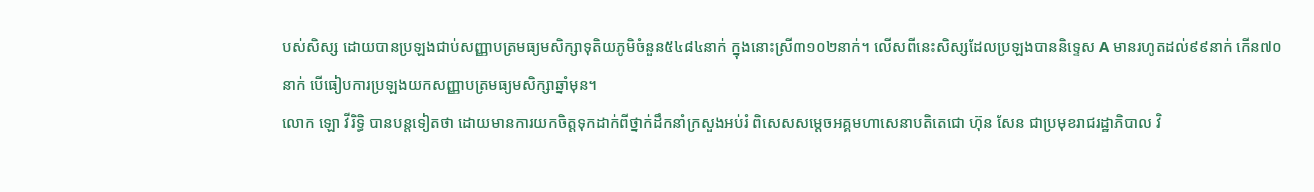បស់សិស្ស ដោយបានប្រឡងជាប់សញ្ញាបត្រមធ្យមសិក្សាទុតិយភូមិចំនួន៥៤៨៤នាក់ ក្នុងនោះស្រី៣១០២នាក់។ លើសពីនេះសិស្សដែលប្រឡងបាននិទ្ទេស A មានរហូតដល់៩៩នាក់ កើន៧០នាក់ បើធៀបការប្រឡងយកសញ្ញាបត្រមធ្យមសិក្សាឆ្នាំមុន។
លោក ឡោ វីរិទ្ធិ បានបន្តទៀតថា ដោយមានការយកចិត្តទុកដាក់ពីថ្នាក់ដឹកនាំក្រសួងអប់រំ ពិសេសសម្តេចអគ្គមហាសេនាបតិតេជោ ហ៊ុន សែន ជាប្រមុខរាជរដ្ឋាភិបាល វិ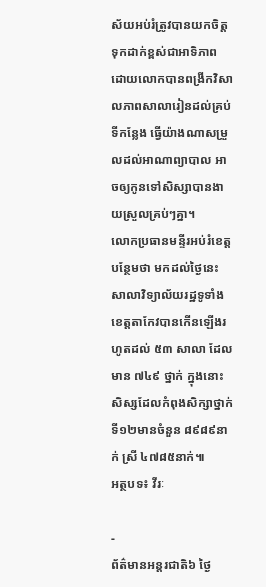ស័យអប់រំត្រូវបានយកចិត្តទុកដាក់ខ្ពស់ជាអាទិភាព ដោយលោកបានពង្រីកវិសាលភាពសាលារៀនដល់គ្រប់ទីកន្លែង ធ្វើយ៉ាងណាសម្រួលដល់អាណាព្យាបាល អាចឲ្យកូនទៅសិស្សាបានងាយស្រួលគ្រប់ៗគ្នា។
លោកប្រធានមន្ទីរអប់រំខេត្តបន្ថែមថា មកដល់ថ្ងៃនេះ សាលាវិទ្យាល័យរដ្ឋទូទាំងខេត្តតាកែវបានកើនឡើងរហូតដល់ ៥៣ សាលា ដែលមាន ៧៤៩ ថ្នាក់ ក្នុងនោះ សិស្សដែលកំពុងសិក្សាថ្នាក់ទី១២មានចំនួន ៨៩៨៩នាក់ ស្រី ៤៧៨៥នាក់៕
អត្ថបទ៖ វីរៈ

-
ព័ត៌មានអន្ដរជាតិ៦ ថ្ងៃ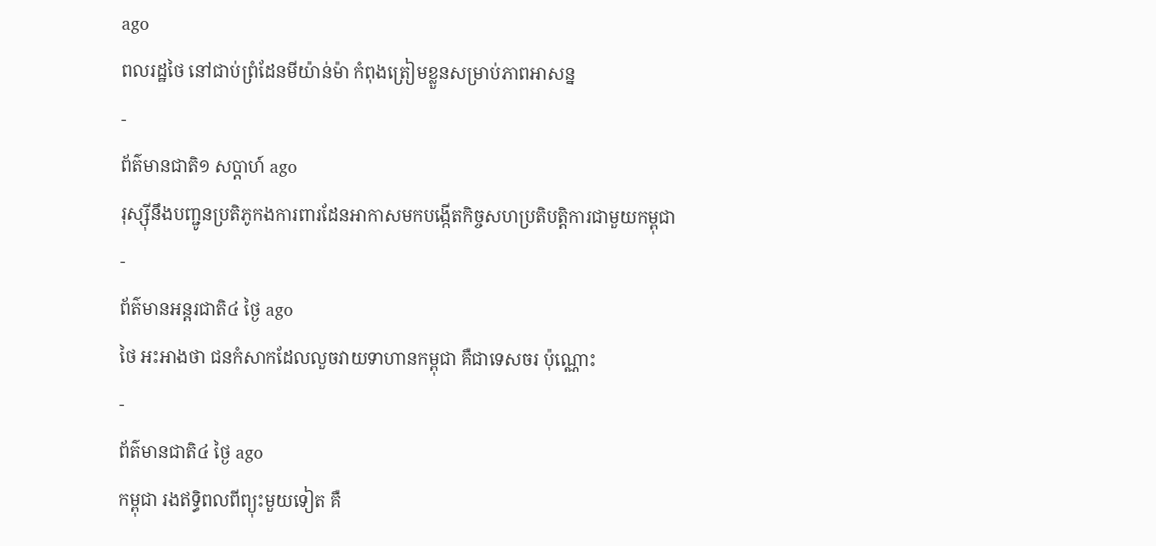ago
ពលរដ្ឋថៃ នៅជាប់ព្រំដែនមីយ៉ាន់ម៉ា កំពុងត្រៀមខ្លួនសម្រាប់ភាពអាសន្ន
-
ព័ត៌មានជាតិ១ សប្តាហ៍ ago
រុស្ស៊ីនឹងបញ្ជូនប្រតិភូកងការពារដែនអាកាសមកបង្កើតកិច្ចសហប្រតិបត្តិការជាមួយកម្ពុជា
-
ព័ត៌មានអន្ដរជាតិ៤ ថ្ងៃ ago
ថៃ អះអាងថា ជនកំសាកដែលលួចវាយទាហានកម្ពុជា គឺជាទេសចរ ប៉ុណ្ណោះ
-
ព័ត៌មានជាតិ៤ ថ្ងៃ ago
កម្ពុជា រងឥទ្ធិពលពីព្យុះមួយទៀត គឺ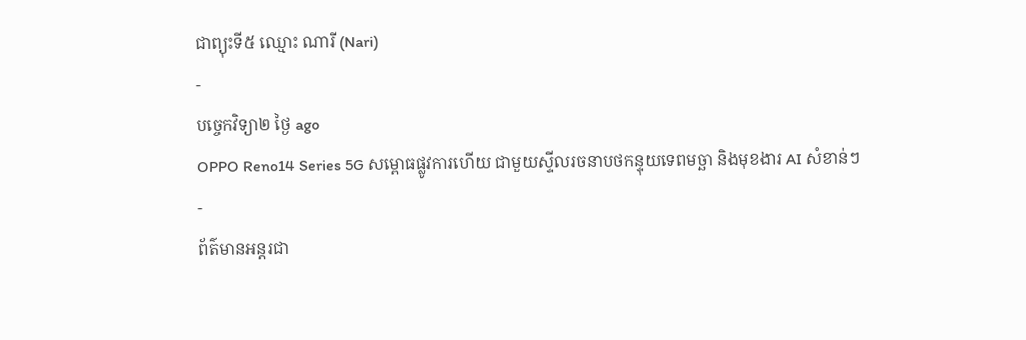ជាព្យុះទី៥ ឈ្មោះ ណារី (Nari)
-
បច្ចេកវិទ្យា២ ថ្ងៃ ago
OPPO Reno14 Series 5G សម្ពោធផ្លូវការហើយ ជាមួយស្ទីលរចនាបថកន្ទុយទេពមច្ឆា និងមុខងារ AI សំខាន់ៗ
-
ព័ត៌មានអន្ដរជា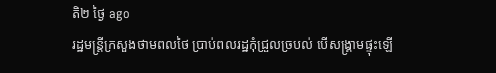តិ២ ថ្ងៃ ago
រដ្ឋមន្ត្រីក្រសួងថាមពលថៃ ប្រាប់ពលរដ្ឋកុំជ្រួលច្របល់ បើសង្គ្រាមផ្ទុះឡើ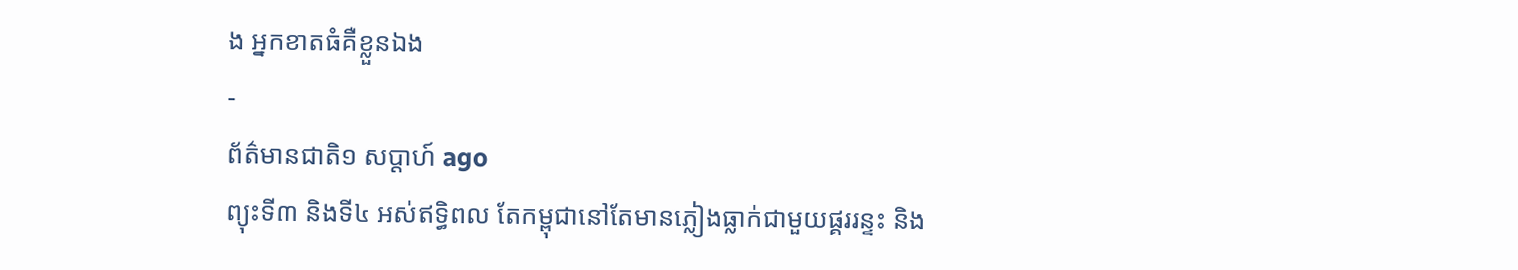ង អ្នកខាតធំគឺខ្លួនឯង
-
ព័ត៌មានជាតិ១ សប្តាហ៍ ago
ព្យុះទី៣ និងទី៤ អស់ឥទ្ធិពល តែកម្ពុជានៅតែមានភ្លៀងធ្លាក់ជាមួយផ្គររន្ទះ និង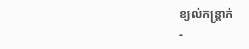ខ្យល់កន្ត្រាក់
-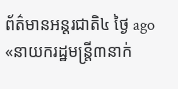ព័ត៌មានអន្ដរជាតិ៤ ថ្ងៃ ago
«នាយករដ្ឋមន្ត្រី៣នាក់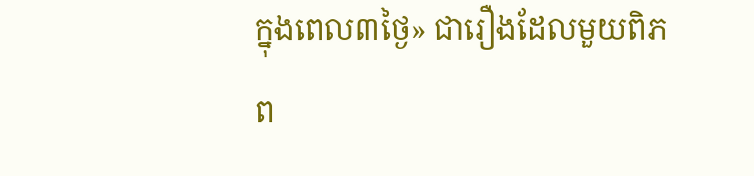ក្នុងពេល៣ថ្ងៃ» ជារឿងដែលមួយពិភព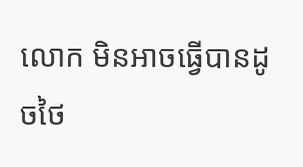លោក មិនអាចធ្វើបានដូចថៃ